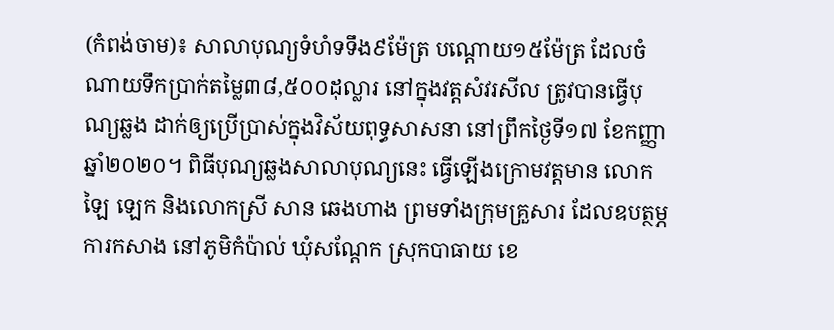(កំពង់ចាម)៖ សាលាបុណ្យទំហំទទឹង៩ម៉ែត្រ បណ្តោយ១៥ម៉ែត្រ ដែលចំណាយទឹកប្រាក់តម្លៃ៣៨,៥០០ដុល្លារ នៅក្នុងវត្តសំវរសីល ត្រូវបានធ្វើបុណ្យឆ្លង ដាក់ឲ្យប្រើប្រាស់ក្នុងវិស័យពុទ្ធសាសនា នៅព្រឹកថ្ងៃទី១៧ ខែកញ្ញា ឆ្នាំ២០២០។ ពិធីបុណ្យឆ្លងសាលាបុណ្យនេះ ធ្វើឡើងក្រោមវត្តមាន លោក ឡៃ ឡេក និងលោកស្រី សាន ឆេងហាង ព្រមទាំងក្រុមគ្រួសារ ដែលឧបត្ថម្ភការកសាង នៅភូមិកំប៉ាល់ ឃុំសណ្តែក ស្រុកបាធាយ ខេ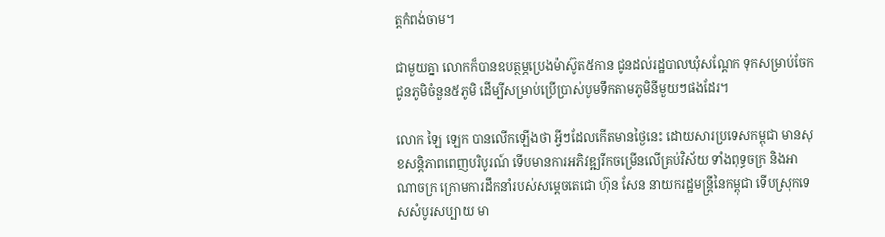ត្តកំពង់ចាម។

ជាមួយគ្នា លោកក៏បានឧបត្ថម្ភប្រេងម៉ាស៊ូត៥កាន ជូនដល់រដ្ឋបាលឃុំសណ្តែក ទុកសម្រាប់ចែកជូនភូមិចំនួន៥ភូមិ ដើម្បីសម្រាប់ប្រើប្រាស់បូមទឹកតាមភូមិនីមួយៗផងដែរ។

លោក ឡៃ ឡេក បានលើកឡើងថា អ្វីៗដែលកើតមានថ្ងៃនេះ ដោយសារប្រទេសកម្ពុជា មានសុខសន្តិភាពពេញបរិបូរណ៍ ទើបមានការអភិវឌ្ឍរីកចម្រើនលើគ្រប់វិស័យ ទាំងពុទ្ធចក្រ និងអាណាចក្រ ក្រោមការដឹកនាំរបស់សម្តេចតេជោ ហ៊ុន សែន នាយករដ្ឋមន្ត្រីនៃកម្ពុជា ទើបស្រុកទេសសំបូរសប្បាយ មា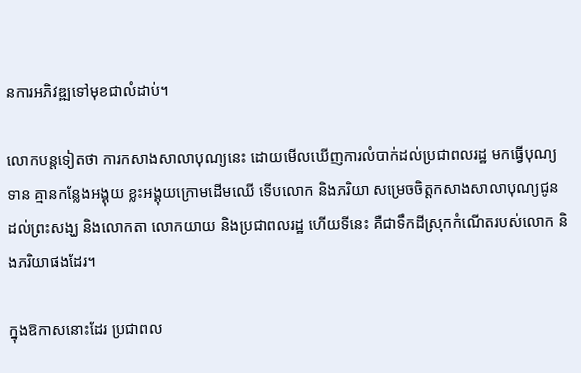នការអភិវឌ្ឍទៅមុខជាលំដាប់។

លោកបន្តទៀតថា ការកសាងសាលាបុណ្យនេះ ដោយមើលឃើញការលំបាក់ដល់ប្រជាពលរដ្ឋ មកធ្វើបុណ្យទាន គ្មានកន្លែងអង្គុយ ខ្លះអង្គុយក្រោមដើមឈើ ទើបលោក និងភរិយា សម្រេចចិត្តកសាងសាលាបុណ្យជូនដល់ព្រះសង្ឃ និងលោកតា លោកយាយ និងប្រជាពលរដ្ឋ ហើយទីនេះ គឺជាទឹកដីស្រុកកំណើតរបស់លោក និងភរិយាផងដែរ។

ក្នុងឱកាសនោះដែរ ប្រជាពល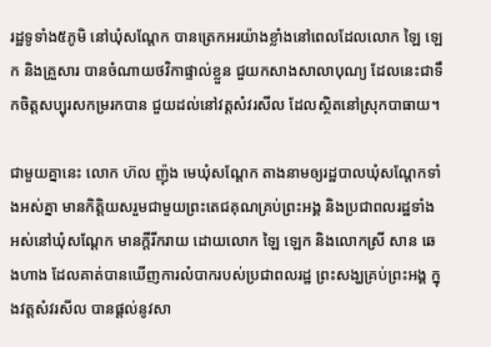រដ្ឋទូទាំង៥ភូមិ នៅឃុំសណ្តែក បានត្រេកអរយ៉ាងខ្លាំងនៅពេលដែលលោក ឡៃ ឡេក និងគ្រួសារ បានចំណាយថវិកាផ្ទាល់ខ្លួន ជួយកសាងសាលាបុណ្យ ដែលនេះជាទឹកចិត្តសប្បុរសកម្ររកបាន ជួយដល់នៅវត្តសំវរសីល ដែលស្ថិតនៅស្រុកបាធាយ។

ជាមួយគ្នានេះ លោក ហ៊ល ញ៉ុង មេឃុំសណ្តែក តាងនាមឲ្យរដ្ឋបាលឃុំសណ្តែកទាំងអស់គ្នា មានកិត្តិយសរួមជាមួយព្រះតេជគុណគ្រប់ព្រះអង្គ និងប្រជាពលរដ្ឋទាំងអស់នៅឃុំសណ្តែក មានក្តីរីករាយ ដោយលោក ឡៃ ឡេក និងលោកស្រី សាន ឆេងហាង ដែលគាត់បានឃើញការលំបាករបស់ប្រជាពលរដ្ឋ ព្រះសង្ឃគ្រប់ព្រះអង្គ ក្នុងវត្តសំវរសីល បានផ្តល់នូវសា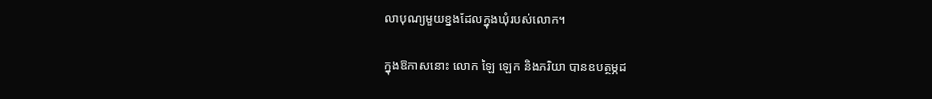លាបុណ្យមួយខ្នងដែលក្នុងឃុំរបស់លោក។

ក្នុងឱកាសនោះ លោក ឡៃ ឡេក និងភរិយា បានឧបត្ថម្ភដ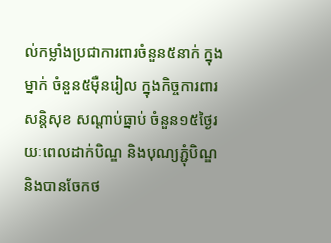ល់កម្លាំងប្រជាការពារចំនួន៥នាក់ ក្នុងម្នាក់ ចំនួន៥ម៉ឺនរៀល ក្នុងកិច្ចការពារសន្តិសុខ សណ្តាប់ធ្នាប់ ចំនួន១៥ថ្ងៃរយៈពេលដាក់បិណ្ឌ និងបុណ្យភ្ជុំបិណ្ឌ និងបានចែកថ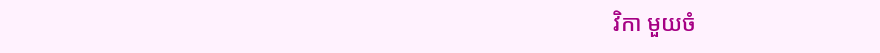វិកា មួយចំ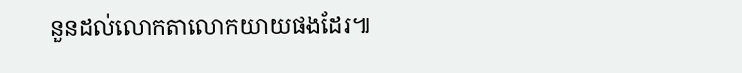នួនដល់លោកតាលោកយាយផងដែរ៕